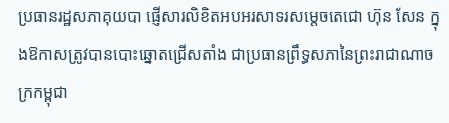ប្រធានរដ្ឋសភាគុយបា ផ្ញើសារលិខិតអបអរសាទរសម្តេចតេជោ ហ៊ុន សែន ក្នុងឱកាសត្រូវបានបោះឆ្នោតជ្រើសតាំង ជាប្រធានព្រឹទ្ធសភានៃព្រះរាជាណាចក្រកម្ពុជា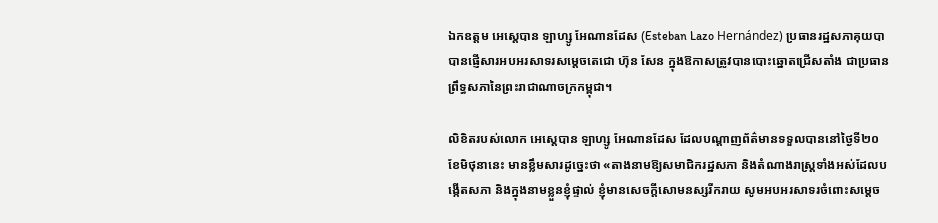ឯកឧត្តម អេស្តេបាន ឡាហ្សូ អែណានដែស (Esteban Lazo Hernández) ប្រធានរដ្ឋសភាគុយបា បានផ្ញើសារអបអរសាទរសម្តេចតេជោ ហ៊ុន សែន ក្នុងឱកាសត្រូវបានបោះឆ្នោតជ្រើសតាំង ជាប្រធានព្រឹទ្ធសភានៃព្រះរាជាណាចក្រកម្ពុជា។

លិខិតរបស់លោក អេស្តេបាន ឡាហ្សូ អែណានដែស ដែលបណ្តាញព័ត៌មានទទួលបាននៅថ្ងៃទី២០ ខែមិថុនានេះ មានខ្លឹមសារដូច្នេះថា «តាងនាមឱ្យសមាជិករដ្ឋសភា និងតំណាងរាស្ត្រទាំងអស់ដែលបង្កើតសភា និងក្នុងនាមខ្លួនខ្ញុំផ្ទាល់ ខ្ញុំមានសេចក្តីសោមនស្សរីករាយ សូមអបអរសាទរចំពោះសម្តេច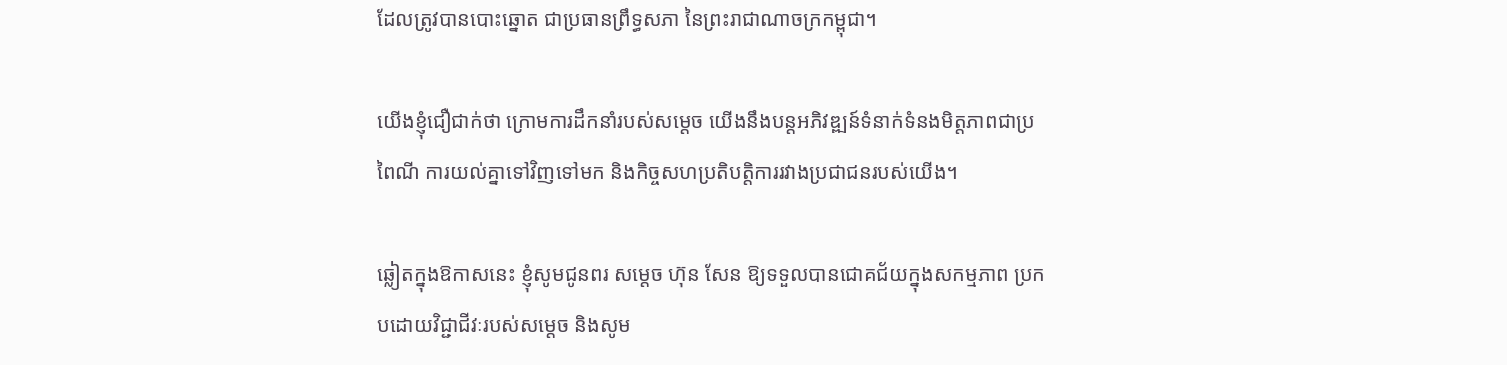ដែលត្រូវបានបោះឆ្នោត ជាប្រធានព្រឹទ្ធសភា នៃព្រះរាជាណាចក្រកម្ពុជា។

យើងខ្ញុំជឿជាក់ថា ក្រោមការដឹកនាំរបស់សម្តេច យើងនឹងបន្តអភិវឌ្ឍន៍ទំនាក់ទំនងមិត្តភាពជាប្រពៃណី ការយល់គ្នាទៅវិញទៅមក និងកិច្ចសហប្រតិបត្តិការរវាងប្រជាជនរបស់យើង។

ឆ្លៀតក្នុងឱកាសនេះ ខ្ញុំសូមជូនពរ សម្តេច ហ៊ុន សែន ឱ្យទទួលបានជោគជ័យក្នុងសកម្មភាព ប្រកបដោយវិជ្ជាជីវៈរបស់សម្តេច និងសូម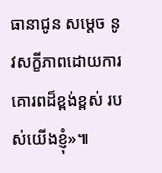ធានាជូន សម្តេច នូវសក្ខីភាពដោយការគោរពដ៏ខ្ពង់ខ្ពស់ របស់យើងខ្ញុំ»៕